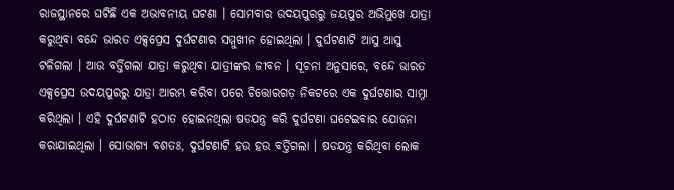ରାଜସ୍ଥାନରେ ଘଟିଛି ଏକ ଅଭାବନୀୟ ଘଟଣା । ସୋମବାର ଉଦୟପୁରରୁ ଜୟପୁର ଅଭିମୁଖେ ଯାତ୍ରା କରୁଥିବା ବନ୍ଦେ ଭାରତ ଏକ୍ସପ୍ରେସ ଦୁର୍ଘଟଣାର ସମ୍ମୁଖୀନ ହୋଇଥିଲା । ଦୁର୍ଘଟଣାଟି ଆସୁ ଆସୁ ଟଳିଗଲା । ଆଉ ବର୍ତ୍ତିଗଲା ଯାତ୍ରା କରୁଥିବା ଯାତ୍ରୀଙ୍କର ଜୀବନ । ସୂଚନା ଅନୁସାରେ, ବନ୍ଦେ ଭାରତ ଏକ୍ସପ୍ରେସ ଉଦୟପୁରରୁ ଯାତ୍ରା ଆରମ୍ଭ କରିବା ପରେ ଚିତ୍ତୋରଗଡ଼ ନିକଟରେ ଏକ ଦୁର୍ଘଟଣାର ସାମ୍ନା କରିଥିଲା । ଏହି ଦୁର୍ଘଟଣାଟି ହଠାତ ହୋଇନଥିଲା ଷଡଯନ୍ତ୍ର କରି ଦୁର୍ଘଟଣା ଘଟେଇବାର ଯୋଜନା କରାଯାଇଥିଲା । ସୋଭାଗ୍ୟ ବଶତଃ, ଦୁର୍ଘଟଣାଟି ହଉ ହଉ ବର୍ତ୍ତିଗଲା । ଷଡଯନ୍ତ୍ର କରିଥିବା ଲୋକ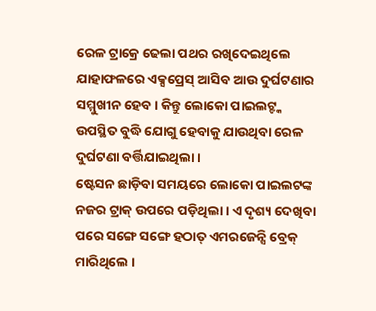ରେଳ ଟ୍ରାକ୍ରେ ଢେଲା ପଥର ରଖିଦେଇଥିଲେ ଯାହାଫଳରେ ଏକ୍ସପ୍ରେସ୍ ଆସିବ ଆଉ ଦୁର୍ଘଟଣାର ସମ୍ମୁଖୀନ ହେବ । କିନ୍ତୁ ଲୋକୋ ପାଇଲଟ୍ଙ୍କ ଉପସ୍ଥିତ ବୁଦ୍ଧି ଯୋଗୁ ହେବାକୁ ଯାଉଥିବା ରେଳ ଦୁର୍ଘଟଣା ବର୍ତ୍ତିଯାଇଥିଲା ।
ଷ୍ଟେସନ ଛାଡ଼ିବା ସମୟରେ ଲୋକୋ ପାଇଲଟଙ୍କ ନଜର ଟ୍ରାକ୍ ଉପରେ ପଡ଼ିଥିଲା । ଏ ଦୃଶ୍ୟ ଦେଖିବା ପରେ ସଙ୍ଗେ ସଙ୍ଗେ ହଠାତ୍ ଏମରଜେନ୍ସି ବ୍ରେକ୍ ମାରିଥିଲେ ।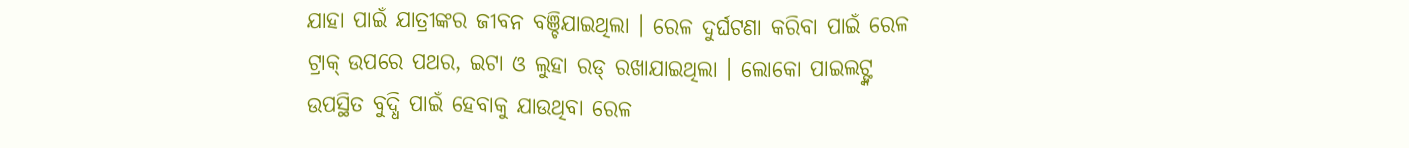ଯାହା ପାଇଁ ଯାତ୍ରୀଙ୍କର ଜୀବନ ବଞ୍ଚିଯାଇଥିଲା । ରେଳ ଦୁର୍ଘଟଣା କରିବା ପାଇଁ ରେଳ ଟ୍ରାକ୍ ଉପରେ ପଥର, ଇଟା ଓ ଲୁହା ରଡ୍ ରଖାଯାଇଥିଲା । ଲୋକୋ ପାଇଲଟ୍ଙ୍କ ଉପସ୍ଥିତ ବୁଦ୍ଧି ପାଇଁ ହେବାକୁ ଯାଉଥିବା ରେଳ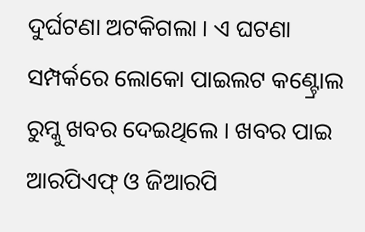ଦୁର୍ଘଟଣା ଅଟକିଗଲା । ଏ ଘଟଣା ସମ୍ପର୍କରେ ଲୋକୋ ପାଇଲଟ କଣ୍ଟ୍ରୋଲ ରୁମ୍କୁ ଖବର ଦେଇଥିଲେ । ଖବର ପାଇ ଆରପିଏଫ୍ ଓ ଜିଆରପି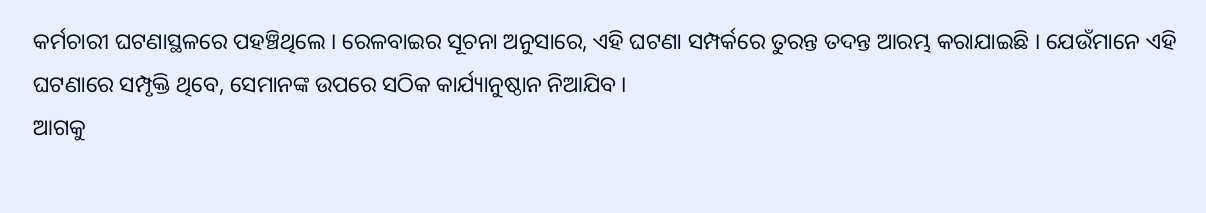କର୍ମଚାରୀ ଘଟଣାସ୍ଥଳରେ ପହଞ୍ଚିଥିଲେ । ରେଳବାଇର ସୂଚନା ଅନୁସାରେ, ଏହି ଘଟଣା ସମ୍ପର୍କରେ ତୁରନ୍ତ ତଦନ୍ତ ଆରମ୍ଭ କରାଯାଇଛି । ଯେଉଁମାନେ ଏହି ଘଟଣାରେ ସମ୍ପୃକ୍ତି ଥିବେ, ସେମାନଙ୍କ ଉପରେ ସଠିକ କାର୍ଯ୍ୟାନୁଷ୍ଠାନ ନିଆଯିବ ।
ଆଗକୁ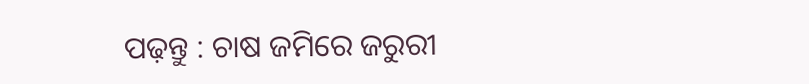ପଢ଼ନ୍ତୁ : ଚାଷ ଜମିରେ ଜରୁରୀ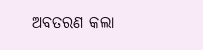ଅବତରଣ କଲା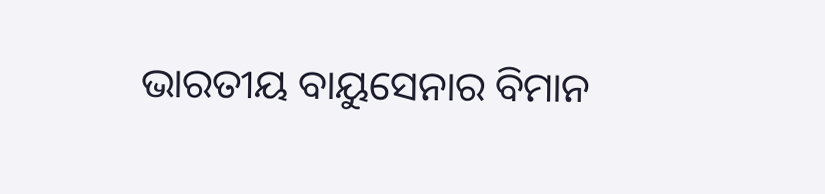ଭାରତୀୟ ବାୟୁସେନାର ବିମାନ